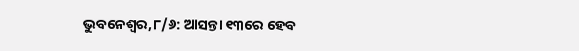ଭୁବନେଶ୍ୱର,୮/୬: ଆସନ୍ତା ୧୩ରେ ହେବ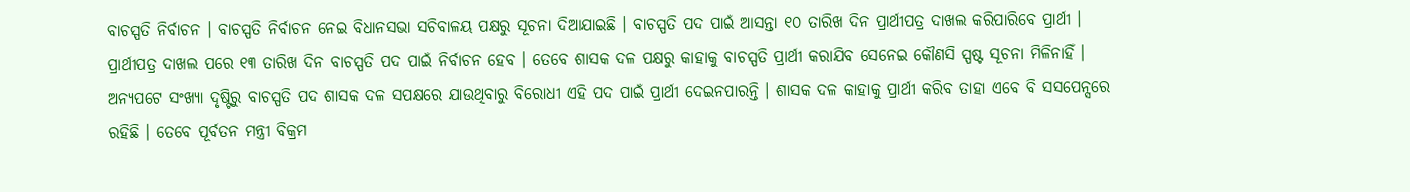ବାଚସ୍ପତି ନିର୍ବାଚନ । ବାଚସ୍ପତି ନିର୍ବାଚନ ନେଇ ବିଧାନସଭା ସଚିବାଳୟ ପକ୍ଷରୁ ସୂଚନା ଦିଆଯାଇଛି । ବାଚସ୍ପତି ପଦ ପାଇଁ ଆସନ୍ତା ୧୦ ତାରିଖ ଦିନ ପ୍ରାର୍ଥୀପତ୍ର ଦାଖଲ କରିପାରିବେ ପ୍ରାର୍ଥୀ । ପ୍ରାର୍ଥୀପତ୍ର ଦାଖଲ ପରେ ୧୩ ତାରିଖ ଦିନ ବାଚସ୍ପତି ପଦ ପାଇଁ ନିର୍ବାଚନ ହେବ । ତେବେ ଶାସକ ଦଳ ପକ୍ଷରୁ କାହାକୁ ବାଚସ୍ପତି ପ୍ରାର୍ଥୀ କରାଯିବ ସେନେଇ କୌଣସି ସ୍ପଷ୍ଟ ସୂଚନା ମିଳିନାହିଁ । ଅନ୍ୟପଟେ ସଂଖ୍ୟା ଦୃଷ୍ଟିରୁ ବାଚସ୍ପତି ପଦ ଶାସକ ଦଳ ସପକ୍ଷରେ ଯାଉଥିବାରୁ ବିରୋଧୀ ଏହି ପଦ ପାଇଁ ପ୍ରାର୍ଥୀ ଦେଇନପାରନ୍ତି । ଶାସକ ଦଳ କାହାକୁ ପ୍ରାର୍ଥୀ କରିବ ତାହା ଏବେ ବି ସସପେନ୍ସରେ ରହିଛି । ତେବେ ପୂର୍ବତନ ମନ୍ତ୍ରୀ ବିକ୍ରମ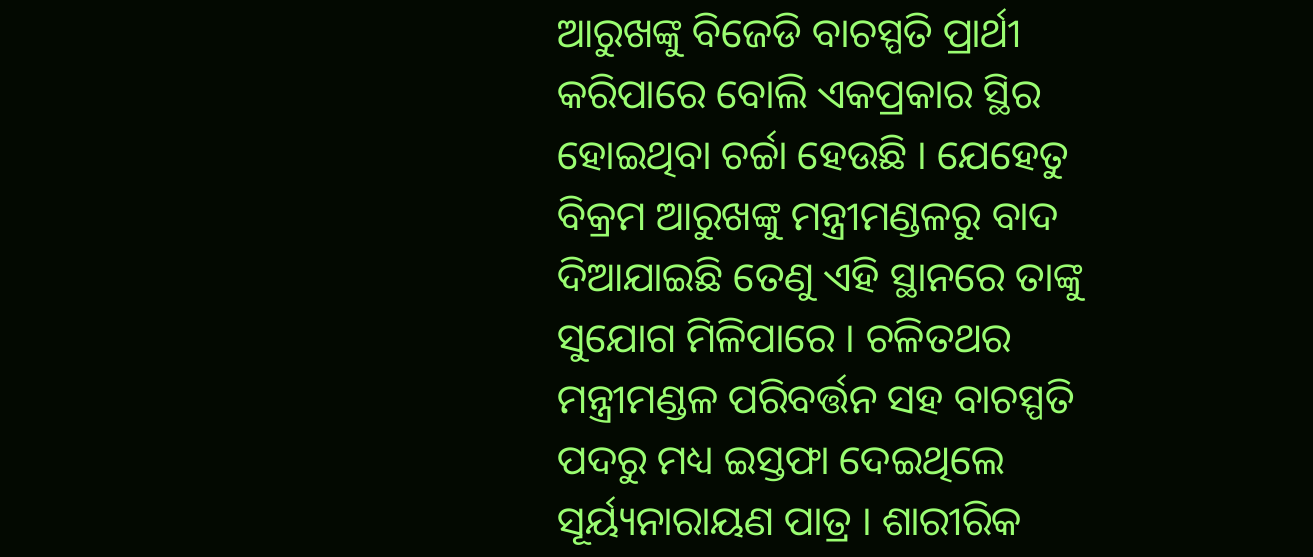ଆରୁଖଙ୍କୁ ବିଜେଡି ବାଚସ୍ପତି ପ୍ରାର୍ଥୀ କରିପାରେ ବୋଲି ଏକପ୍ରକାର ସ୍ଥିର ହୋଇଥିବା ଚର୍ଚ୍ଚା ହେଉଛି । ଯେହେତୁ ବିକ୍ରମ ଆରୁଖଙ୍କୁ ମନ୍ତ୍ରୀମଣ୍ଡଳରୁ ବାଦ ଦିଆଯାଇଛି ତେଣୁ ଏହି ସ୍ଥାନରେ ତାଙ୍କୁ ସୁଯୋଗ ମିଳିପାରେ । ଚଳିତଥର ମନ୍ତ୍ରୀମଣ୍ଡଳ ପରିବର୍ତ୍ତନ ସହ ବାଚସ୍ପତି ପଦରୁ ମଧ୍ୟ ଇସ୍ତଫା ଦେଇଥିଲେ ସୂର୍ୟ୍ୟନାରାୟଣ ପାତ୍ର । ଶାରୀରିକ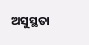ଅସୁସ୍ଥତା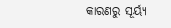କାରଣରୁ ସୂର୍ୟ୍ୟ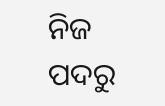ନିଜ ପଦରୁ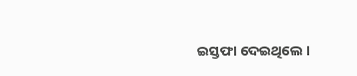ଇସ୍ତଫା ଦେଇଥିଲେ ।